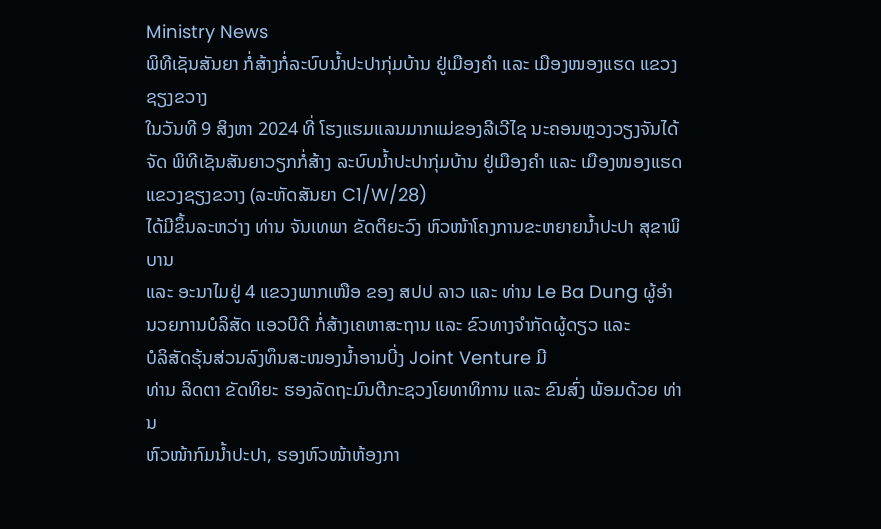Ministry News
ພິທີເຊັນສັນຍາ ກໍ່ສ້າງກໍ່ລະບົບນໍ້າປະປາກຸ່ມບ້ານ ຢູ່ເມືອງຄໍາ ແລະ ເມືອງໜອງແຮດ ແຂວງຊຽງຂວາງ
ໃນວັນທີ 9 ສິງຫາ 2024 ທີ່ ໂຮງແຮມແລນມາກແມ່ຂອງລີເວີໄຊ ນະຄອນຫຼວງວຽງຈັນໄດ້ຈັດ ພິທີເຊັນສັນຍາວຽກກໍ່ສ້າງ ລະບົບນໍ້າປະປາກຸ່ມບ້ານ ຢູ່ເມືອງຄຳ ແລະ ເມືອງໜອງແຮດ ແຂວງຊຽງຂວາງ (ລະຫັດສັນຍາ C1/W/28)
ໄດ້ມີຂຶ້ນລະຫວ່າງ ທ່ານ ຈັນເທພາ ຂັດຕິຍະວົງ ຫົວໜ້າໂຄງການຂະຫຍາຍນໍ້າປະປາ ສຸຂາພິບານ
ແລະ ອະນາໄມຢູ່ 4 ແຂວງພາກເໜືອ ຂອງ ສປປ ລາວ ແລະ ທ່ານ Le Ba Dung ຜູ້ອຳນວຍການບໍລິສັດ ແອວບີດີ ກໍ່ສ້າງເຄຫາສະຖານ ແລະ ຂົວທາງຈຳກັດຜູ້ດຽວ ແລະ
ບໍລິສັດຮຸ້ນສ່ວນລົງທຶນສະໜອງນໍ້າອານບີ່ງ Joint Venture ມີ
ທ່ານ ລິດຕາ ຂັດທິຍະ ຮອງລັດຖະມົນຕີກະຊວງໂຍທາທິການ ແລະ ຂົນສົ່ງ ພ້ອມດ້ວຍ ທ່ານ
ຫົວໜ້າກົມນໍ້າປະປາ, ຮອງຫົວໜ້າຫ້ອງກາ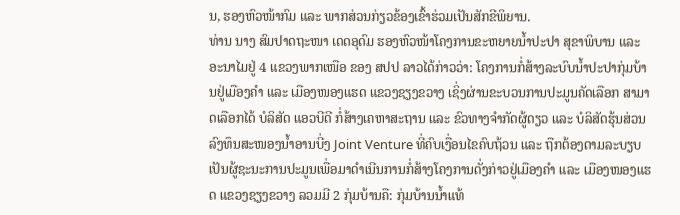ນ, ຮອງຫົວໜ້າກົມ ແລະ ພາກສ່ວນກ່ຽວຂ້ອງເຂົ້າຮ່ວມເປັນສັກຂີພິຍານ.
ທ່ານ ນາງ ສົມປາດຖະໜາ ເດດອຸດົມ ຮອງຫົວໜ້າໂຄງການຂະຫຍາຍນໍ້າປະປາ ສຸຂາພິບານ ແລະ ອະນາໄມຢູ່ 4 ແຂວງພາກເໜືອ ຂອງ ສປປ ລາວໄດ້ກ່າວວ່າ: ໂຄງການກໍ່ສ້າງລະບົບນໍ້າປະປາກຸ່ມບ້ານຢູ່ເມືອງຄຳ ແລະ ເມືອງໜອງແຮດ ແຂວງຊຽງຂວາງ ເຊິ່ງຜ່ານຂະບວນການປະມູນຄັດເລືອກ ສາມາດເລືອກໄດ້ ບໍລິສັດ ແອວບີດີ ກໍ່ສ້າງເຄຫາສະຖານ ແລະ ຂົວທາງຈຳກັດຜູ້ດຽວ ແລະ ບໍລິສັດຮຸ້ນສ່ວນລົງທຶນສະໜອງນໍ້າອານບີ່ງ Joint Venture ທີ່ຄົບເງື່ອນໄຂຄົບຖ້ວນ ແລະ ຖືກຕ້ອງຕາມລະບຽບເປັນຜູ້ຊະນະການປະມູນເພື່ອມາດຳເນີນການກໍ່ສ້າງໂຄງການດັ່ງກ່າວຢູ່ເມືອງຄຳ ແລະ ເມືອງໜອງແຮດ ແຂວງຊຽງຂວາງ ລວມມີ 2 ກຸ່ມບ້ານຄື: ກຸ່ມບ້ານນໍ້າແທ້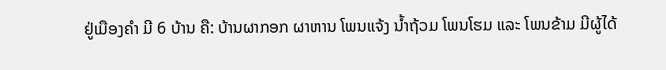ຢູ່ເມືອງຄຳ ມີ 6 ບ້ານ ຄື: ບ້ານຜາກອກ ຜາຫານ ໂພນແຈ້ງ ນໍ້າຖ້ວມ ໂພນໂຮມ ແລະ ໂພນຂ້າມ ມີຜູ້ໄດ້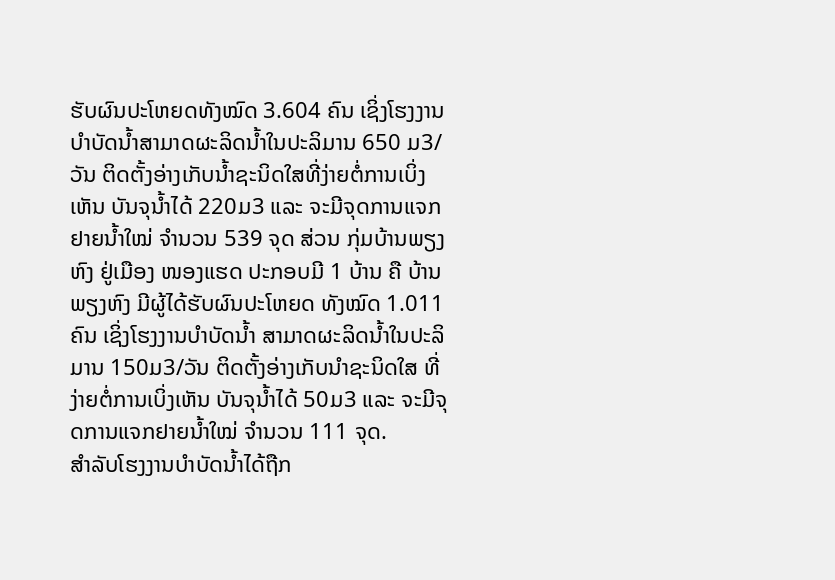ຮັບຜົນປະໂຫຍດທັງໝົດ 3.604 ຄົນ ເຊິ່ງໂຮງງານບຳບັດນໍ້າສາມາດຜະລິດນໍ້າໃນປະລິມານ 650 ມ3/ວັນ ຕິດຕັ້ງອ່າງເກັບນໍ້າຊະນິດໃສທີ່ງ່າຍຕໍ່ການເບິ່ງເຫັນ ບັນຈຸນໍ້າໄດ້ 220ມ3 ແລະ ຈະມີຈຸດການແຈກຢາຍນໍ້າໃໝ່ ຈຳນວນ 539 ຈຸດ ສ່ວນ ກຸ່ມບ້ານພຽງຫົງ ຢູ່ເມືອງ ໜອງແຮດ ປະກອບມີ 1 ບ້ານ ຄື ບ້ານພຽງຫົງ ມີຜູ້ໄດ້ຮັບຜົນປະໂຫຍດ ທັງໝົດ 1.011 ຄົນ ເຊິ່ງໂຮງງານບຳບັດນໍ້າ ສາມາດຜະລິດນໍ້າໃນປະລິມານ 150ມ3/ວັນ ຕິດຕັ້ງອ່າງເກັບນຳຊະນິດໃສ ທີ່ງ່າຍຕໍ່ການເບິ່ງເຫັນ ບັນຈຸນໍ້າໄດ້ 50ມ3 ແລະ ຈະມີຈຸດການແຈກຢາຍນໍ້າໃໝ່ ຈຳນວນ 111 ຈຸດ.
ສຳລັບໂຮງງານບຳບັດນໍ້າໄດ້ຖືກ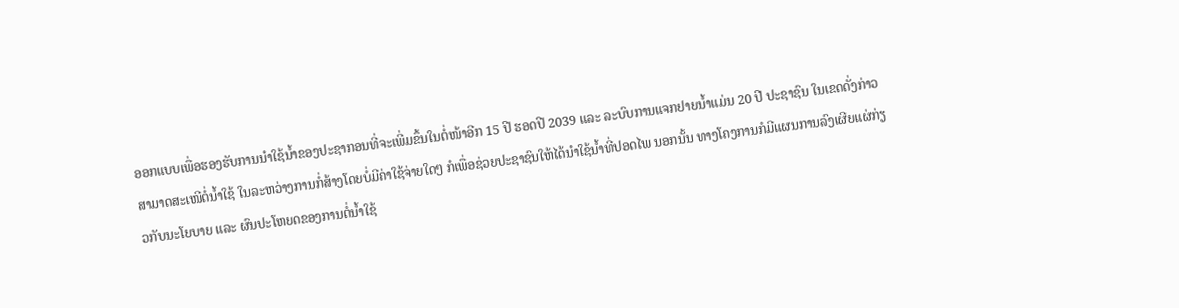ອອກແບບເພື່ອຮອງຮັບການນຳໃຊ້ນໍ້າຂອງປະຊາກອນທີ່ຈະເພີ່ມຂຶ້ນໃນຕໍ່ໜ້າອີກ 15 ປີ ຮອດປີ 2039 ແລະ ລະບົບການແຈກຢາຍນໍ້າແມ່ນ 20 ປີ ປະຊາຊົນ ໃນເຂດດັ່ງກ່າວ ສາມາດສະເໜີຕໍ່ນໍ້າໃຊ້ ໃນລະຫວ່າງການກໍ່ສ້າງໂດຍບໍ່ມີຄ່າໃຊ້ຈ່າຍໃດໆ ກໍເພື່ອຊ່ວຍປະຊາຊົນໃຫ້ໄດ້ນຳໃຊ້ນໍ້າທີ່ປອດໄພ ນອກນັ້ນ ທາງໂຄງການກໍມີແຜນການລົງເຜີຍແຜ່ກ່ຽວກັບນະໂຍບາຍ ແລະ ຜົນປະໂຫຍດຂອງການຕໍ່ນໍ້າໃຊ້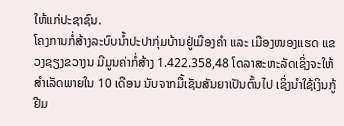ໃຫ້ແກ່ປະຊາຊົນ.
ໂຄງການກໍ່ສ້າງລະບົບນໍ້າປະປາກຸ່ມບ້ານຢູ່ເມືອງຄຳ ແລະ ເມືອງໜອງແຮດ ແຂວງຊຽງຂວາງນ ມີມູນຄ່າກໍ່ສ້າງ 1.422.358,48 ໂດລາສະຫະລັດເຊິ່ງຈະໃຫ້ສຳເລັດພາຍໃນ 10 ເດືອນ ນັບຈາກມື້ເຊັນສັນຍາເປັນຕົ້ນໄປ ເຊິ່ງນຳໃຊ້ເງິນກູ້ຢືມ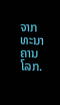ຈາກທະນາຄານໂລກ.